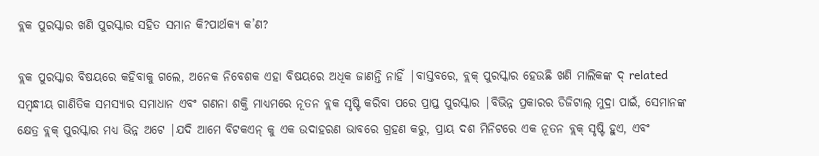ବ୍ଲକ ପୁରସ୍କାର ଖଣି ପୁରସ୍କାର ସହିତ ସମାନ କି?ପାର୍ଥକ୍ୟ କ’ଣ?

ବ୍ଲକ ପୁରସ୍କାର ବିଷୟରେ କହିବାକୁ ଗଲେ, ଅନେକ ନିବେଶକ ଏହା ବିଷୟରେ ଅଧିକ ଜାଣନ୍ତି ନାହିଁ |ବାସ୍ତବରେ, ବ୍ଲକ୍ ପୁରସ୍କାର ହେଉଛି ଖଣି ମାଲିକଙ୍କ ଦ୍ related ସମ୍ବନ୍ଧୀୟ ଗାଣିତିକ ସମସ୍ୟାର ସମାଧାନ ଏବଂ ଗଣନା ଶକ୍ତି ମାଧ୍ୟମରେ ନୂତନ ବ୍ଲକ ସୃଷ୍ଟି କରିବା ପରେ ପ୍ରାପ୍ତ ପୁରସ୍କାର |ବିଭିନ୍ନ ପ୍ରକାରର ଡିଜିଟାଲ୍ ମୁଦ୍ରା ପାଇଁ, ସେମାନଙ୍କ କ୍ଷେତ୍ର ବ୍ଲକ୍ ପୁରସ୍କାର ମଧ୍ୟ ଭିନ୍ନ ଅଟେ |ଯଦି ଆମେ ବିଟକଏନ୍ କୁ ଏକ ଉଦାହରଣ ଭାବରେ ଗ୍ରହଣ କରୁ, ପ୍ରାୟ ଦଶ ମିନିଟରେ ଏକ ନୂତନ ବ୍ଲକ୍ ସୃଷ୍ଟି ହୁଏ, ଏବଂ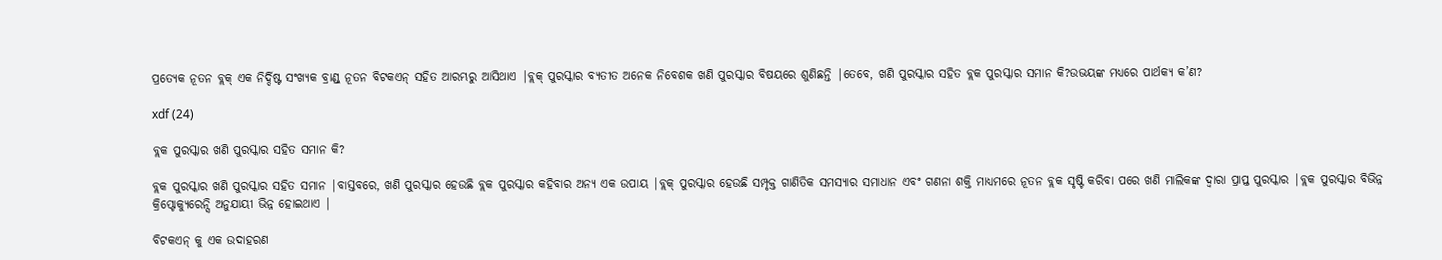ପ୍ରତ୍ୟେକ ନୂତନ ବ୍ଲକ୍ ଏକ ନିର୍ଦ୍ଦିଷ୍ଟ ସଂଖ୍ୟକ ବ୍ରାଣ୍ଡ୍ ନୂତନ ବିଟକଏନ୍ ସହିତ ଆରମ୍ଭରୁ ଆସିଥାଏ |ବ୍ଲକ୍ ପୁରସ୍କାର ବ୍ୟତୀତ ଅନେକ ନିବେଶକ ଖଣି ପୁରସ୍କାର ବିଷୟରେ ଶୁଣିଛନ୍ତି |ତେବେ, ଖଣି ପୁରସ୍କାର ସହିତ ବ୍ଲକ ପୁରସ୍କାର ସମାନ କି?ଉଭୟଙ୍କ ମଧ୍ୟରେ ପାର୍ଥକ୍ୟ କ’ଣ?

xdf (24)

ବ୍ଲକ ପୁରସ୍କାର ଖଣି ପୁରସ୍କାର ସହିତ ସମାନ କି?

ବ୍ଲକ ପୁରସ୍କାର ଖଣି ପୁରସ୍କାର ସହିତ ସମାନ |ବାସ୍ତବରେ, ଖଣି ପୁରସ୍କାର ହେଉଛି ବ୍ଲକ ପୁରସ୍କାର କହିବାର ଅନ୍ୟ ଏକ ଉପାୟ |ବ୍ଲକ୍ ପୁରସ୍କାର ହେଉଛି ସମ୍ପୃକ୍ତ ଗାଣିତିକ ସମସ୍ୟାର ସମାଧାନ ଏବଂ ଗଣନା ଶକ୍ତି ମାଧ୍ୟମରେ ନୂତନ ବ୍ଲକ ସୃଷ୍ଟି କରିବା ପରେ ଖଣି ମାଲିକଙ୍କ ଦ୍ୱାରା ପ୍ରାପ୍ତ ପୁରସ୍କାର |ବ୍ଲକ ପୁରସ୍କାର ବିଭିନ୍ନ କ୍ରିପ୍ଟୋକ୍ୟୁରେନ୍ସି ଅନୁଯାୟୀ ଭିନ୍ନ ହୋଇଥାଏ |

ବିଟକଏନ୍ କୁ ଏକ ଉଦାହରଣ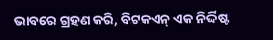ଭାବରେ ଗ୍ରହଣ କରି, ବିଟକଏନ୍ ଏକ ନିର୍ଦ୍ଦିଷ୍ଟ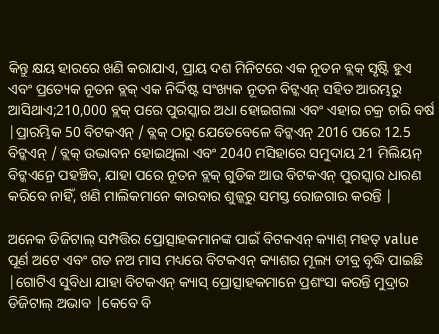କିନ୍ତୁ କ୍ଷୟ ହାରରେ ଖଣି କରାଯାଏ, ପ୍ରାୟ ଦଶ ମିନିଟରେ ଏକ ନୂତନ ବ୍ଲକ୍ ସୃଷ୍ଟି ହୁଏ ଏବଂ ପ୍ରତ୍ୟେକ ନୂତନ ବ୍ଲକ୍ ଏକ ନିର୍ଦ୍ଦିଷ୍ଟ ସଂଖ୍ୟକ ନୂତନ ବିଟ୍କଏନ୍ ସହିତ ଆରମ୍ଭରୁ ଆସିଥାଏ;210,000 ବ୍ଲକ୍ ପରେ ପୁରସ୍କାର ଅଧା ହୋଇଗଲା ଏବଂ ଏହାର ଚକ୍ର ଚାରି ବର୍ଷ |ପ୍ରାରମ୍ଭିକ 50 ବିଟକଏନ୍ / ବ୍ଲକ୍ ଠାରୁ ଯେତେବେଳେ ବିଟ୍କଏନ୍ 2016 ପରେ 12.5 ବିଟ୍କଏନ୍ / ବ୍ଲକ୍ ଉଦ୍ଭାବନ ହୋଇଥିଲା ଏବଂ 2040 ମସିହାରେ ସମୁଦାୟ 21 ମିଲିୟନ୍ ବିଟ୍କଏନ୍ରେ ପହଞ୍ଚିବ, ଯାହା ପରେ ନୂତନ ବ୍ଲକ୍ ଗୁଡିକ ଆଉ ବିଟକଏନ୍ ପୁରସ୍କାର ଧାରଣ କରିବେ ନାହିଁ, ଖଣି ମାଲିକମାନେ କାରବାର ଶୁଳ୍କରୁ ସମସ୍ତ ରୋଜଗାର କରନ୍ତି |

ଅନେକ ଡିଜିଟାଲ୍ ସମ୍ପତ୍ତିର ପ୍ରୋତ୍ସାହକମାନଙ୍କ ପାଇଁ ବିଟକଏନ୍ କ୍ୟାଶ୍ ମହତ୍ value ପୂର୍ଣ ଅଟେ ଏବଂ ଗତ ନଅ ମାସ ମଧ୍ୟରେ ବିଟକଏନ୍ କ୍ୟାଶର ମୂଲ୍ୟ ତୀବ୍ର ବୃଦ୍ଧି ପାଇଛି |ଗୋଟିଏ ସୁବିଧା ଯାହା ବିଟକଏନ୍ କ୍ୟାସ୍ ପ୍ରୋତ୍ସାହକମାନେ ପ୍ରଶଂସା କରନ୍ତି ମୁଦ୍ରାର ଡିଜିଟାଲ୍ ଅଭାବ |କେବେ ବି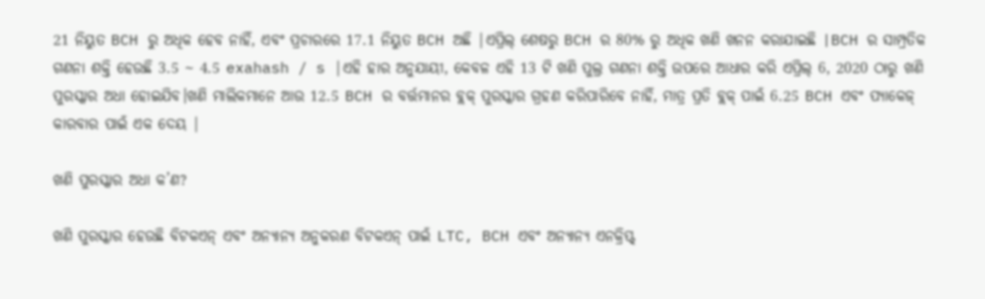21 ନିୟୁତ BCH ରୁ ଅଧିକ ହେବ ନାହିଁ, ଏବଂ ପ୍ରଚାରରେ 17.1 ନିୟୁତ BCH ଅଛି |ଏପ୍ରିଲ୍ ଶେଷରୁ BCH ର 80% ରୁ ଅଧିକ ଖଣି ଖନନ କରାଯାଇଛି |BCH ର ସାମ୍ପ୍ରତିକ ଗଣନା ଶକ୍ତି ହେଉଛି 3.5 ~ 4.5 exahash / s |ଏହି ହାର ଅନୁଯାୟୀ, କେବଳ ଏହି 13 ଟି ଖଣି ପୁଲ୍ର ଗଣନା ଶକ୍ତି ଉପରେ ଆଧାର କରି ଏପ୍ରିଲ୍ 6, 2020 ଠାରୁ ଖଣି ପୁରସ୍କାର ଅଧା ହୋଇଯିବ।ଖଣି ମାଲିକମାନେ ଆଉ 12.5 BCH ର ବର୍ତ୍ତମାନର ବ୍ଲକ୍ ପୁରସ୍କାର ଗ୍ରହଣ କରିପାରିବେ ନାହିଁ, ମାତ୍ର ପ୍ରତି ବ୍ଲକ୍ ପାଇଁ 6.25 BCH ଏବଂ ପ୍ୟାକେଜ୍ କାରବାର ପାଇଁ ଏକ ଦେୟ |

ଖଣି ପୁରସ୍କାର ଅଧା କ’ଣ?

ଖଣି ପୁରସ୍କାର ହେଉଛି ବିଟକଏନ୍ ଏବଂ ଅନ୍ୟାନ୍ୟ ଅନୁକରଣ ବିଟକଏନ୍ ପାଇଁ LTC, BCH ଏବଂ ଅନ୍ୟାନ୍ୟ ଏନକ୍ରିପ୍ଟ୍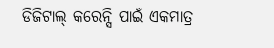ଡିଜିଟାଲ୍ କରେନ୍ସି ପାଇଁ ଏକମାତ୍ର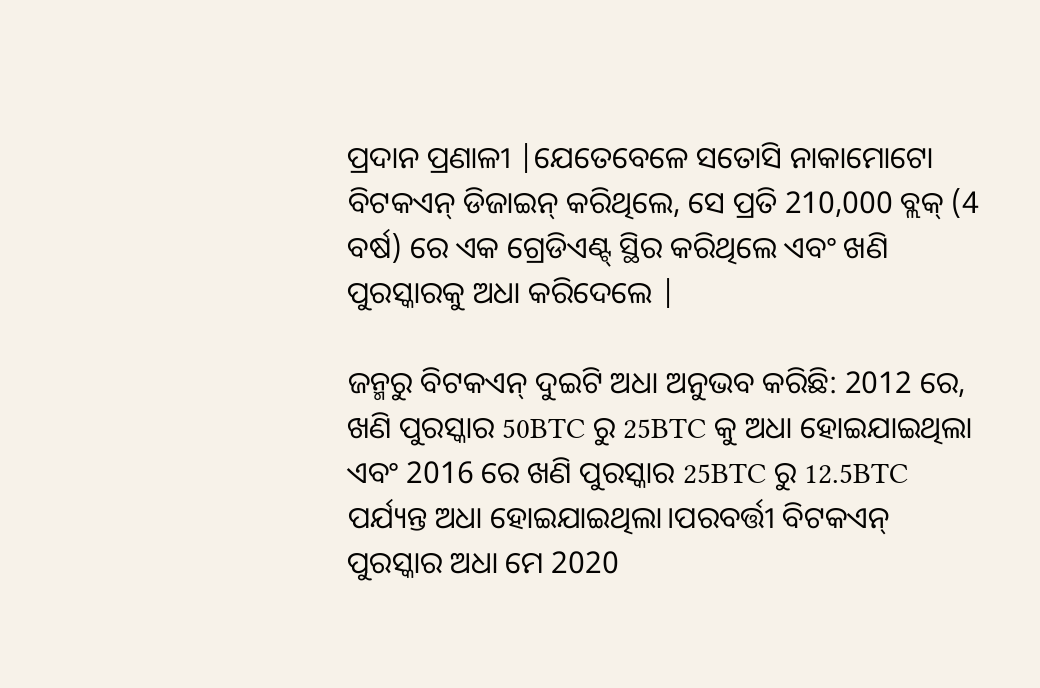ପ୍ରଦାନ ପ୍ରଣାଳୀ |ଯେତେବେଳେ ସତୋସି ନାକାମୋଟୋ ବିଟକଏନ୍ ଡିଜାଇନ୍ କରିଥିଲେ, ସେ ପ୍ରତି 210,000 ବ୍ଲକ୍ (4 ବର୍ଷ) ରେ ଏକ ଗ୍ରେଡିଏଣ୍ଟ୍ ସ୍ଥିର କରିଥିଲେ ଏବଂ ଖଣି ପୁରସ୍କାରକୁ ଅଧା କରିଦେଲେ |

ଜନ୍ମରୁ ବିଟକଏନ୍ ଦୁଇଟି ଅଧା ଅନୁଭବ କରିଛି: 2012 ରେ, ଖଣି ପୁରସ୍କାର 50BTC ରୁ 25BTC କୁ ଅଧା ହୋଇଯାଇଥିଲା ଏବଂ 2016 ରେ ଖଣି ପୁରସ୍କାର 25BTC ରୁ 12.5BTC ପର୍ଯ୍ୟନ୍ତ ଅଧା ହୋଇଯାଇଥିଲା।ପରବର୍ତ୍ତୀ ବିଟକଏନ୍ ପୁରସ୍କାର ଅଧା ମେ 2020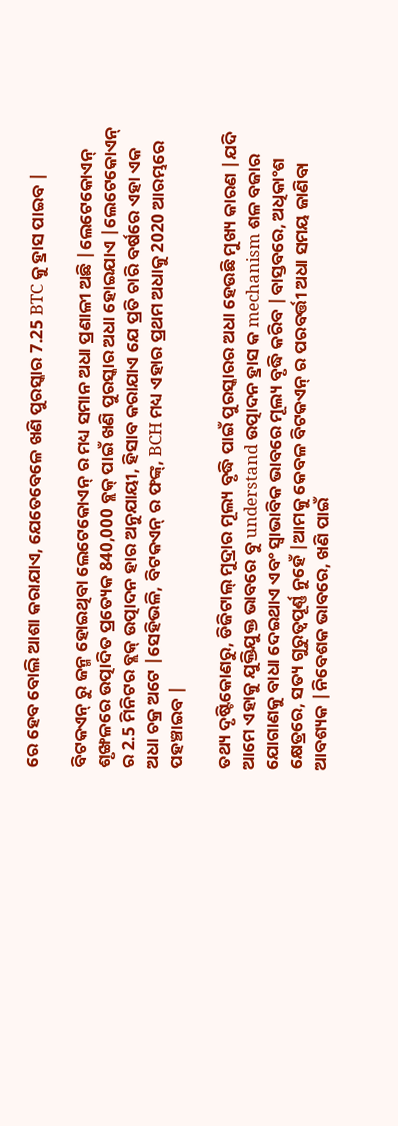ରେ ହେବ ବୋଲି ଆଶା କରାଯାଏ, ଯେତେବେଳେ ଖଣି ପୁରସ୍କାର 7.25 BTC କୁ ହ୍ରାସ ପାଇବ |

ବିଟକଏନ୍ ରୁ ଜନ୍ମ ହୋଇଥିବା ଲେଟେକୋଏନ୍ ର ମଧ୍ୟ ସମାନ ଅଧା ପ୍ରଣାଳୀ ଅଛି |ଲେଟେକୋଏନ୍ ଶୃଙ୍ଖଳରେ ଉତ୍ପାଦିତ ପ୍ରତ୍ୟେକ 840,000 ବ୍ଲକ୍ ପାଇଁ ଖଣି ପୁରସ୍କାର ଅଧା ହୋଇଯାଏ |ଲେଟେକୋଏନ୍ ର 2.5 ମିନିଟର ବ୍ଲକ୍ ଉତ୍ପାଦନ ହାର ଅନୁଯାୟୀ, ହିସାବ କରାଯାଏ ଯେ ପ୍ରତି ଚାରି ବର୍ଷରେ ଏହା ଏକ ଅଧା ଚକ୍ର ଅଟେ |ସେହିଭଳି, ବିଟକଏନ୍ ର ଫଙ୍କ୍, BCH ମଧ୍ୟ ଏହାର ପ୍ରଥମ ଅଧାକୁ 2020 ଆରମ୍ଭରେ ପହଞ୍ଚାଇବ |

ତଥ୍ୟ ଦୃଷ୍ଟିକୋଣରୁ, ଡିଜିଟାଲ୍ ମୁଦ୍ରାର ମୂଲ୍ୟ ବୃଦ୍ଧି ପାଇଁ ପୁରସ୍କାରର ଅଧା ହେଉଛି ମୁଖ୍ୟ କାରଣ |ଯଦି ଆମେ ଏହାକୁ ଯୁକ୍ତିଯୁକ୍ତ ଭାବରେ ବୁ understand ଉତ୍ପାଦନ ହ୍ରାସ କ mechanism ଶଳ ବଜାର ଯୋଗାଣକୁ ବାଧା ଦେଇଥାଏ ଏବଂ ସ୍ୱାଭାବିକ ଭାବରେ ମୂଲ୍ୟ ବୃଦ୍ଧି କରିବ |ବାସ୍ତବରେ, ଅଧିକାଂଶ କ୍ଷେତ୍ରରେ, ସତ୍ୟ ଗୁରୁତ୍ୱପୂର୍ଣ୍ଣ ନୁହେଁ |ଆମକୁ କେବଳ ବିଟକଏନ୍ ର ପରବର୍ତ୍ତୀ ଅଧା ସମୟ ଜାଣିବା ଆବଶ୍ୟକ |ନିବେଶକ ଭାବରେ, ଖଣି ପାଇଁ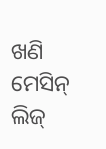ଖଣି ମେସିନ୍ ଲିଜ୍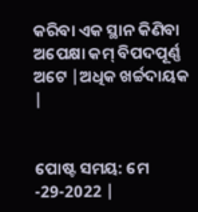କରିବା ଏକ ସ୍ଥାନ କିଣିବା ଅପେକ୍ଷା କମ୍ ବିପଦପୂର୍ଣ୍ଣ ଅଟେ |ଅଧିକ ଖର୍ଚ୍ଚଦାୟକ |


ପୋଷ୍ଟ ସମୟ: ମେ -29-2022 |